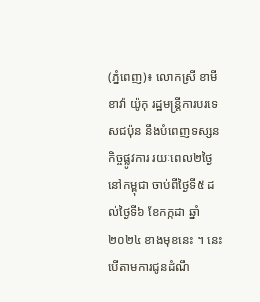(ភ្នំពេញ)៖ លោកស្រី ខាមីខាវ៉ា យ៉ូកុ រដ្ឋមន្រ្តីការបរទេសជប៉ុន នឹងបំពេញទស្សនកិច្ចផ្លូវការ រយៈពេល២ថ្ងៃនៅកម្ពុជា ចាប់ពីថ្ងៃទី៥ ដល់ថ្ងៃទី៦ ខែកក្កដា ឆ្នាំ២០២៤ ខាងមុខនេះ ។ នេះបើតាមការជូនដំណឹ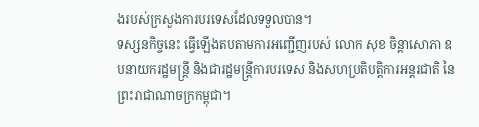ងរបស់ក្រសួងការបរទេសដែលទទួលបាន។
ទស្សនកិច្ចនេះ ធ្វើឡើងតបតាមការអញ្ជើញរបស់ លោក សុខ ចិន្តាសោភា ឧបនាយករដ្ឋមន្ត្រី និងជារដ្ឋមន្ត្រីការបរទេស និងសហប្រតិបត្តិការអន្តរជាតិ នៃព្រះរាជាណាចក្រកម្ពុជា។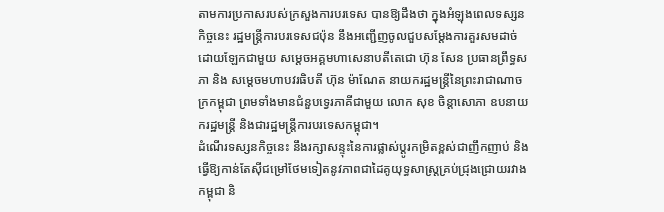តាមការប្រកាសរបស់ក្រសួងការបរទេស បានឱ្យដឹងថា ក្នុងអំឡុងពេលទស្សនកិច្ចនេះ រដ្ឋមន្ត្រីការបរទេសជប៉ុន នឹងអញ្ជើញចូលជួបសម្ដែងការគួរសមដាច់ដោយឡែកជាមួយ សម្តេចអគ្គមហាសេនាបតីតេជោ ហ៊ុន សែន ប្រធានព្រឹទ្ធសភា និង សម្តេចមហាបវរធិបតី ហ៊ុន ម៉ាណែត នាយករដ្ឋមន្ត្រីនៃព្រះរាជាណាចក្រកម្ពុជា ព្រមទាំងមានជំនួបទ្វេរភាគីជាមួយ លោក សុខ ចិន្តាសោភា ឧបនាយករដ្ឋមន្ត្រី និងជារដ្ឋមន្ត្រីការបរទេសកម្ពុជា។
ដំណើរទស្សនកិច្ចនេះ នឹងរក្សាសន្ទុះនៃការផ្លាស់ប្ដូរកម្រិតខ្ពស់ជាញឹកញាប់ និងធ្វើឱ្យកាន់តែស៊ីជម្រៅថែមទៀតនូវភាពជាដៃគូយុទ្ធសាស្ត្រគ្រប់ជ្រុងជ្រោយរវាងកម្ពុជា និ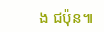ង ជប៉ុន៕